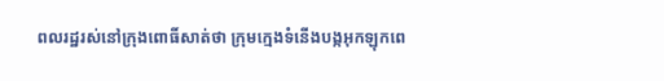ពលរដ្ឋរស់នៅក្រុងពោធិ៍សាត់ថា ក្រុមក្មេងទំនើងបង្កអុកឡុកពេ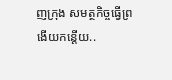ញក្រុង សមត្ថកិច្ចធ្វើព្រងើយកន្តើយ..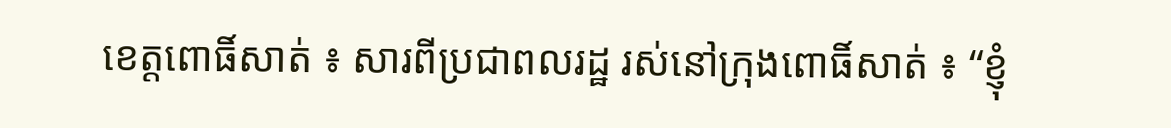ខេត្តពោធិ៍សាត់ ៖ សារពីប្រជាពលរដ្ឋ រស់នៅក្រុងពោធិ៍សាត់ ៖ “ខ្ញុំ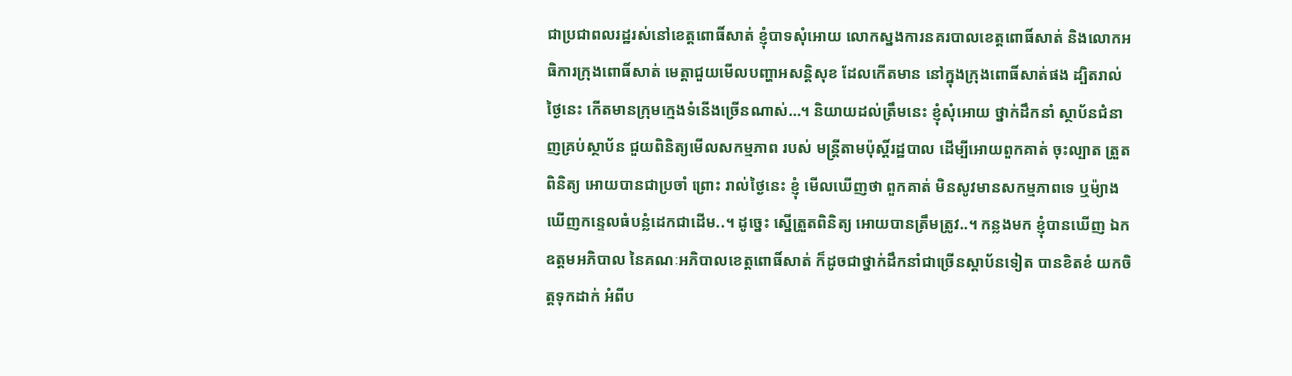ជាប្រជាពលរដ្ឋរស់នៅខេត្តពោធិ៍សាត់ ខ្ញុំបាទសុំអោយ លោកស្នងការនគរបាលខេត្តពោធិ៍សាត់ និងលោកអធិការក្រុងពោធិ៍សាត់ មេត្តាជួយមេីលបញ្ហាអសន្តិសុខ ដែលកើតមាន នៅក្នុងក្រុងពោធិ៍សាត់ផង ដ្បិតរាល់ថ្ងៃនេះ កើតមានក្រុមក្មេងទំនេីងច្រេីនណាស់…។ និយាយដល់ត្រឹមនេះ ខ្ញុំសុំអោយ ថ្នាក់ដឹកនាំ ស្ថាប័នជំនាញគ្រប់ស្ថាប័ន ជួយពិនិត្យមេីលសកម្មភាព របស់ មន្ត្រីតាមប៉ុស្តិ៍រដ្ឋបាល ដើម្បីអោយពួកគាត់ ចុះល្បាត ត្រួតពិនិត្យ អោយបានជាប្រចាំ ព្រោះ រាល់ថ្ងៃនេះ ខ្ញុំ មេីលឃេីញថា ពួកគាត់ មិនសូវមានសកម្មភាពទេ ឬម៉្យាង ឃើញកន្ទេលធំបន្លំដេកជាដើម..។ ដូច្នេះ ស្នើត្រួតពិនិត្យ អោយបានត្រឹមត្រូវ..។ កន្លងមក ខ្ញុំបានឃេីញ ឯកឧត្ដមអភិបាល នៃគណៈអភិបាលខេត្តពោធិ៍សាត់ ក៏ដូចជាថ្នាក់ដឹកនាំជាច្រេីនស្ដាប័នទៀត បានខិតខំ យកចិត្តទុកដាក់ អំពីប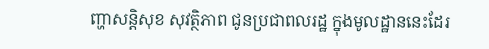ញ្ហាសន្តិសុខ សុវត្ថិភាព ជូនប្រជាពលរដ្ឋ ក្នុងមូលដ្ឋាននេះដែរ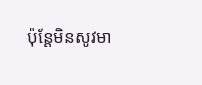ប៉ុន្តែមិនសូវមា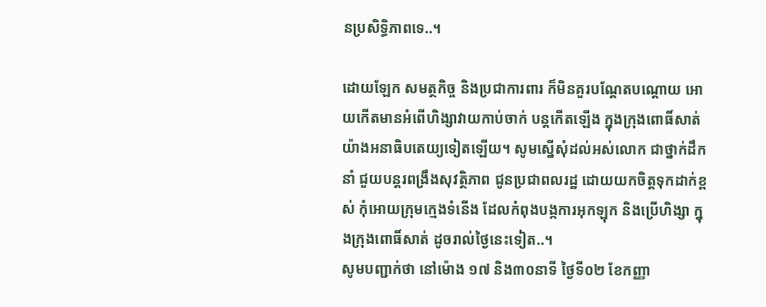នប្រសិទ្ធិភាពទេ..។

ដោយឡែក សមត្ថកិច្ច និងប្រជាការពារ ក៏មិនគួរបណ្ដែតបណ្ដោយ អោយកេីតមានអំពេីហិង្សាវាយកាប់ចាក់ បន្តកេីតឡេីង ក្នុងក្រុងពោធិ៍សាត់ យ៉ាងអនាធិបតេយ្យទៀតឡេីយ។ សូមស្នើសុំដល់អស់លោក ជាថ្នាក់ដឹកនាំ ជួយបន្តរពង្រឹងសុវត្ថិភាព ជូនប្រជាពលរដ្ឋ ដោយយកចិត្តទុកដាក់ខ្ពស់ កុំអោយក្រុមក្មេងទំនើង ដែលកំពុងបង្កការអុកឡុក និងប្រើហិង្សា ក្នុងក្រុងពោធិ៍សាត់ ដូចរាល់ថ្ងៃនេះទៀត..។
សូមបញ្ជាក់ថា នៅម៉ោង ១៧ និង៣០នាទី ថ្ងៃទី០២ ខែកញ្ញា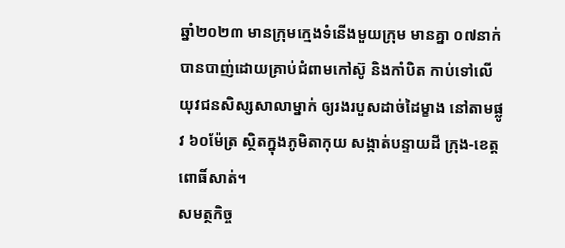ឆ្នាំ២០២៣ មានក្រុមក្មេងទំនើងមួយក្រុម មានគ្នា ០៧នាក់ បានបាញ់ដោយគ្រាប់ជំពាមកៅស៊ូ និងកាំបិត កាប់ទៅលើយុវជនសិស្សសាលាម្នាក់ ឲ្យរងរបួសដាច់ដៃម្ខាង នៅតាមផ្លូវ ៦០ម៉ែត្រ ស្ថិតក្នុងភូមិតាកុយ សង្កាត់បន្ទាយដី ក្រុង-ខេត្តពោធិ៍សាត់។
សមត្ថកិច្ច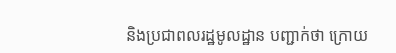និងប្រជាពលរដ្ឋមូលដ្ឋាន បញ្ជាក់ថា ក្រោយ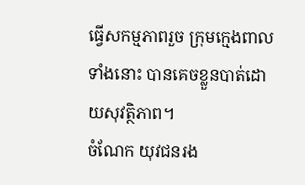ធ្វើសកម្មភាពរួច ក្រុមក្មេងពាលទាំងនោះ បានគេចខ្លួនបាត់ដោយសុវត្ថិភាព។
ចំណែក យុវជនរង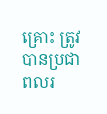គ្រោះ ត្រូវបានប្រជាពលរ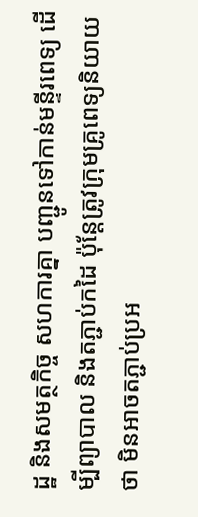ដ្ឋ និងសមត្ថកិច្ច សហការគ្នា បញ្ជូនទៅកាន់មន្ទីរពេទ្យ ដើម្បីព្យាបាល និងតភ្ជាប់កដៃ ប៉ុន្តែត្រូវក្រុមគ្រូពេទ្យនិយាយថា មិនអាចតភ្ជាប់ប្រអ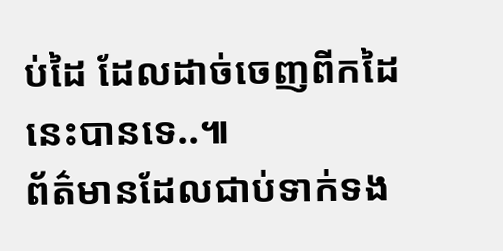ប់ដៃ ដែលដាច់ចេញពីកដៃនេះបានទេ..៕
ព័ត៌មានដែលជាប់ទាក់ទង